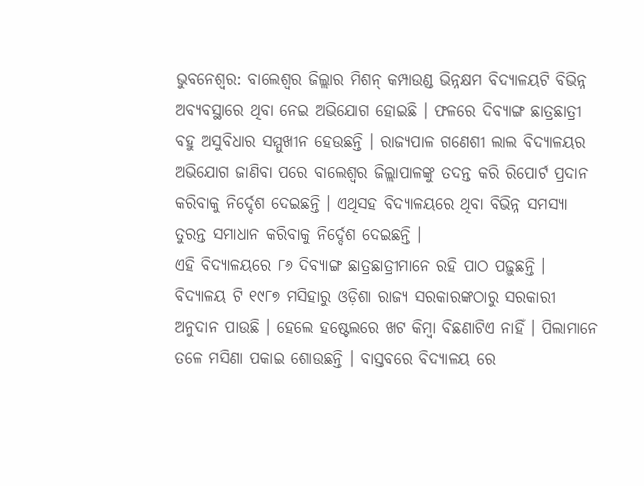ଭୁବନେଶ୍ୱର: ବାଲେଶ୍ୱର ଜିଲ୍ଲାର ମିଶନ୍ କମ୍ପାଉଣ୍ଡ ଭିନ୍ନକ୍ଷମ ବିଦ୍ୟାଳୟଟି ବିଭିନ୍ନ ଅବ୍ୟବସ୍ଥାରେ ଥିବା ନେଇ ଅଭିଯୋଗ ହୋଇଛି । ଫଳରେ ଦିବ୍ୟାଙ୍ଗ ଛାତ୍ରଛାତ୍ରୀ ବହୁ ଅସୁବିଧାର ସମ୍ମୁଖୀନ ହେଉଛନ୍ତି । ରାଜ୍ୟପାଳ ଗଣେଶୀ ଲାଲ ବିଦ୍ୟାଳୟର ଅଭିଯୋଗ ଜାଣିବା ପରେ ବାଲେଶ୍ୱର ଜିଲ୍ଲାପାଳଙ୍କୁ ତଦନ୍ତ କରି ରିପୋର୍ଟ ପ୍ରଦାନ କରିବାକୁ ନିର୍ଦ୍ଦେଶ ଦେଇଛନ୍ତି । ଏଥିସହ ବିଦ୍ୟାଳୟରେ ଥିବା ବିଭିନ୍ନ ସମସ୍ୟା ତୁରନ୍ତ ସମାଧାନ କରିବାକୁ ନିର୍ଦ୍ଦେଶ ଦେଇଛନ୍ତି ।
ଏହି ବିଦ୍ୟାଳୟରେ ୮୬ ଦିବ୍ୟାଙ୍ଗ ଛାତ୍ରଛାତ୍ରୀମାନେ ରହି ପାଠ ପଢ଼ୁଛନ୍ତି । ବିଦ୍ୟାଳୟ ଟି ୧୯୮୭ ମସିହାରୁ ଓଡ଼ିଶା ରାଜ୍ୟ ସରକାରଙ୍କଠାରୁ ସରକାରୀ ଅନୁଦାନ ପାଉଛି । ହେଲେ ହଷ୍ଟେଲରେ ଖଟ କିମ୍ବା ବିଛଣାଟିଏ ନାହିଁ । ପିଲାମାନେ ତଳେ ମସିଣା ପକାଇ ଶୋଉଛନ୍ତି । ବାସ୍ତବରେ ବିଦ୍ୟାଳୟ ରେ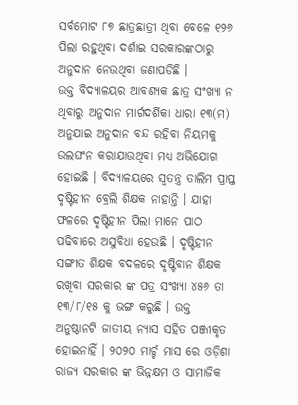ସର୍ବମୋଟ ୮୭ ଛାତ୍ରଛାତ୍ରୀ ଥିବା ବେଳେ ୧୨୬ ପିଲା ରହୁଥିବା ଦର୍ଶାଇ ସରକାରଙ୍କଠାରୁ ଅନୁଦାନ ନେଉଥିବା ଜଣାପଡିଛି ।
ଉକ୍ତ ବିଦ୍ୟାଳୟର ଆବଶ୍ୟକ ଛାତ୍ର ସଂଖ୍ୟା ନ ଥିବାରୁ ଅନୁଦାନ ମାର୍ଗଦର୍ଶିକା ଧାରା ୧୩(ମ) ଅନୁଯାଇ ଅନୁଦାନ ବନ୍ଦ ରହିବା ନିୟମକୁ ଉଲଘଂନ କରାଯାଉଥିବା ମଧ୍ୟ ଅଭିଯୋଗ ହୋଇଛି । ବିଦ୍ୟାଳୟରେ ସ୍ୱତନ୍ତ୍ର ତାଲିମ ପ୍ରାପ୍ତ ଦୃଷ୍ଟିହୀନ ବ୍ରେଲି ଶିକ୍ଷକ ନାହାନ୍ତି । ଯାହା ଫଳରେ ଦୃଷ୍ଟିହୀନ ପିଲା ମାନେ ପାଠ ପଢିବାରେ ଅସୁବିଧା ହେଉଛି । ଦୃଷ୍ଟିହୀନ ସଙ୍ଗୀତ ଶିକ୍ଷକ ବଦଳରେ ଦୃଷ୍ଟିବାନ ଶିକ୍ଷକ ରଖିବା ସରକାର ଙ୍କ ପତ୍ର ସଂଖ୍ୟା ୪୫୬ ତା ୧୩/୮/୧୫ କୁ ଭଙ୍ଗ କରୁଛି । ଉକ୍ତ ଅନୁଷ୍ଠାନଟି ଜାତୀୟ ନ୍ୟାସ ସହିତ ପଞ୍ଜୀକୃତ ହୋଇନାହିଁ । ୨୦୨୦ ମାର୍ଚ୍ଚ ମାସ ରେ ଓଡ଼ିଶା ରାଜ୍ୟ ସରକାର ଙ୍କ ଭିନ୍ନକ୍ଷମ ଓ ସାମାଜିକ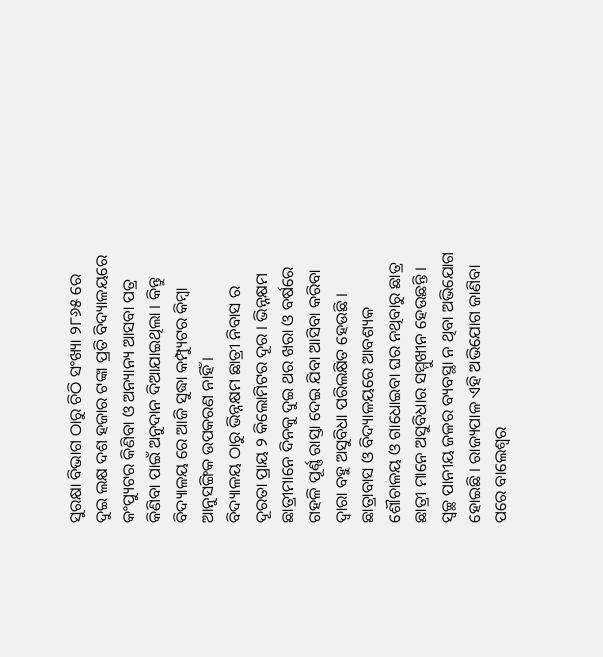ସୁରକ୍ଷା ବିଭାଗ ଠାରୁ ଚିଠି ସଂଖ୍ୟା ୨୮୬୫ ରେ ଦୁଇ ଲକ୍ଷ ଦଶ ହଜାର ଟଙ୍କା ପ୍ରତି ବିଦ୍ୟାଳୟରେ କଂପ୍ୟୁଟର କିଣିବା ଓ ଅନ୍ୟାନ୍ୟ ଆସବା ପତ୍ର କିଣିବା ପାଇଁ ଅନୁଦାନ ଦିଆଯାଇଥିଲା । କିନ୍ତୁ ବିଦ୍ୟାଳୟ ରେ ଆଜି ସୁଦ୍ଧା କମ୍ପ୍ୟୁଟର କିମ୍ବା ଆନୁସଙ୍ଗିକ ଉପକରଣ ନାହିଁ ।
ବିଦ୍ୟାଳୟ ଠାରୁ ଭିନ୍ନକ୍ଷମ ଛାତ୍ରୀ ନିବାସ ର ଦୂରତା ପ୍ରାୟ ୨ କିଲୋମିଟର ଦୂର । ଭିନ୍ନକ୍ଷମ ଛାତ୍ରୀମାନେ ଦିନକୁ ଦୁଇ ଥର ଖରା ଓ ବର୍ଷରେ ଗହଳି ପୂର୍ଣ୍ଣ ରାସ୍ତା ଦେଇ ଯିବା ଆସିବା କରିବା ଦ୍ୱାରା ବହୁ ଅସୁବିଧା ପରିଲକ୍ଷିତ ହେଉଛି । ଛାତ୍ରାବାସ ଓ ବିଦ୍ୟାଳୟରେ ଆବଶ୍ୟକ ଶୌଚାଳୟ ଓ ଗାଧୋଇବା ଘର ନଥିବାରୁ ଛାତ୍ର ଛାତ୍ରୀ ମାନେ ଅସୁବିଧାର ସମ୍ମୁଖୀନ ହେଉଛନ୍ତି । ସ୍ୱଚ୍ଛ ପାନୀୟ ଜଳର ବ୍ୟବସ୍ଥା ନ ଥିବା ଅଭିଯୋଗ ହୋଇଛି । ରାଜ୍ୟପାଳ ଏହି ଅଭିଯୋଗ ଜାଣିବା ପରେ ବାଲେଶ୍ୱର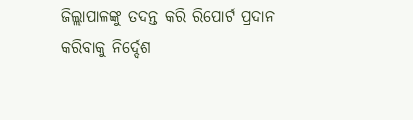ଜିଲ୍ଲାପାଳଙ୍କୁ ତଦନ୍ତ କରି ରିପୋର୍ଟ ପ୍ରଦାନ କରିବାକୁ ନିର୍ଦ୍ଦେଶ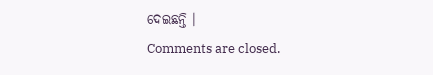ଦେଇଛନ୍ତି ।
Comments are closed.